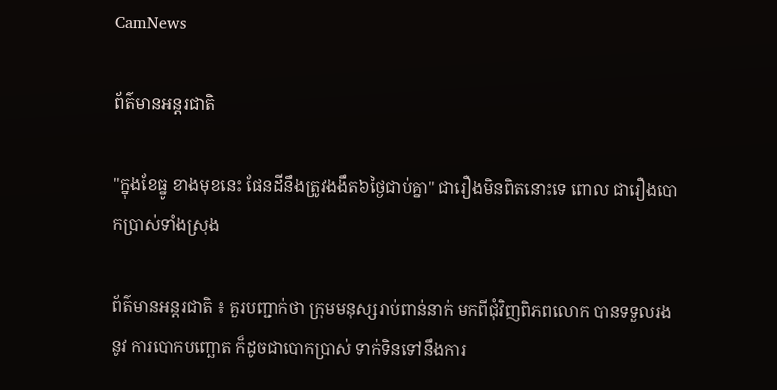CamNews

ព័ត៌មានអន្តរជាតិ

"ក្នុងខែធ្នូ ខាងមុខនេះ ផែនដីនឹងត្រូវងងឹត៦ថ្ងៃជាប់គ្នា" ជារឿងមិនពិតនោះទេ ពោល ជារឿងបោកប្រាស់ទាំងស្រុង

ព័ត៌មានអន្តរជាតិ ៖ គួរបញ្ជាក់ថា ក្រុមមនុស្សរាប់ពាន់នាក់ មកពីជុំវិញពិភពលោក បានទទួលរងនូវ ការបោកបញ្ឆោត ក៏ដូចជាបោកប្រាស់ ទាក់ទិនទៅនឹងការ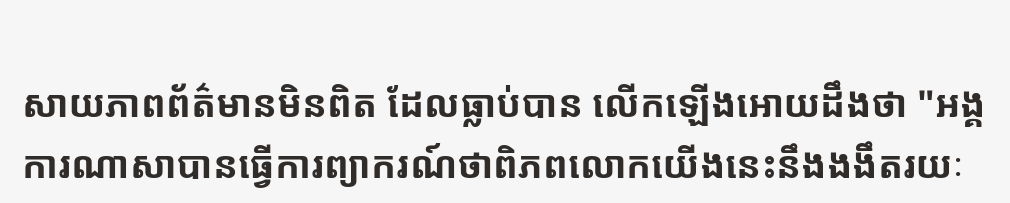សាយភាពព័ត៌មានមិនពិត ដែលធ្លាប់បាន លើកឡើងអោយដឹងថា "អង្គការណាសាបានធ្វើការព្យាករណ៍ថាពិភពលោកយើងនេះនឹងងងឹតរយៈ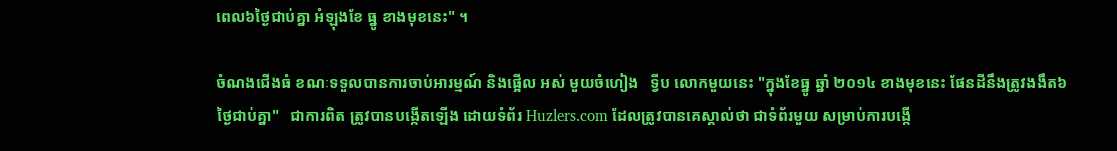ពេល៦ថ្ងៃជាប់គ្នា អំឡុងខែ ធ្នូ ខាងមុខនេះ" ។

ចំណងជើងធំ ខណៈទទួលបានការចាប់អារម្មណ៍ និងផ្អើល អស់ មួយចំហៀង   ទ្វីប លោកមួយនេះ "ក្នុងខែធ្នូ ឆ្នាំ ២០១៤ ខាងមុខនេះ ផែនដីនឹងត្រូវងងឹត៦ថ្ងៃជាប់គ្នា"   ជាការពិត ត្រូវបានបង្កើតឡើង ដោយទំព័រ Huzlers.com ដែលត្រូវបានគេស្គាល់ថា ជាទំព័រមួយ សម្រាប់ការបង្កើ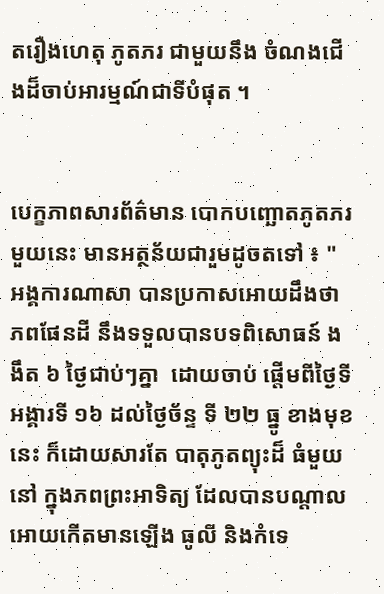តរឿងហេតុ ភូតភរ ជាមួយនឹង ចំណងជើងដ៏ចាប់អារម្មណ៍ជាទីបំផុត ។


បេក្ខភាពសារព័ត៌មាន បោកបញ្ឆោតភូតភរ មួយនេះ មានអត្ថន័យជារួមដូចតទៅ ៖ " អង្គការណាសា បានប្រកាសអោយដឹងថា ភពផែនដី នឹងទទួលបានបទពិសោធន៍ ងងឹត ៦ ថ្ងៃជាប់ៗគ្នា  ដោយចាប់ ផ្តើមពីថ្ងៃទី អង្គារទី ១៦ ដល់ថ្ងៃច័ន្ទ ទី ២២ ធ្នូ ខាងមុខនេះ ក៏ដោយសារតែ បាតុភូតព្យុះដ៏ ធំមួយនៅ ក្នុងភពព្រះអាទិត្យ ដែលបានបណ្តាលអោយកើតមានឡើង ធូលី និងកំទេ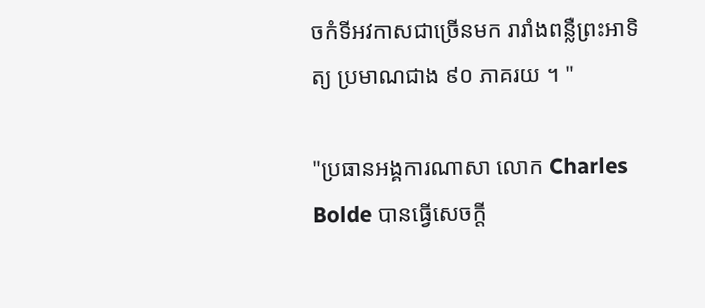ចកំទីអវកាសជាច្រើនមក រារាំងពន្លឺព្រះអាទិត្យ ប្រមាណជាង ៩០ ភាគរយ ។ "

"ប្រធានអង្គការណាសា លោក Charles Bolde បានធ្វើសេចក្តី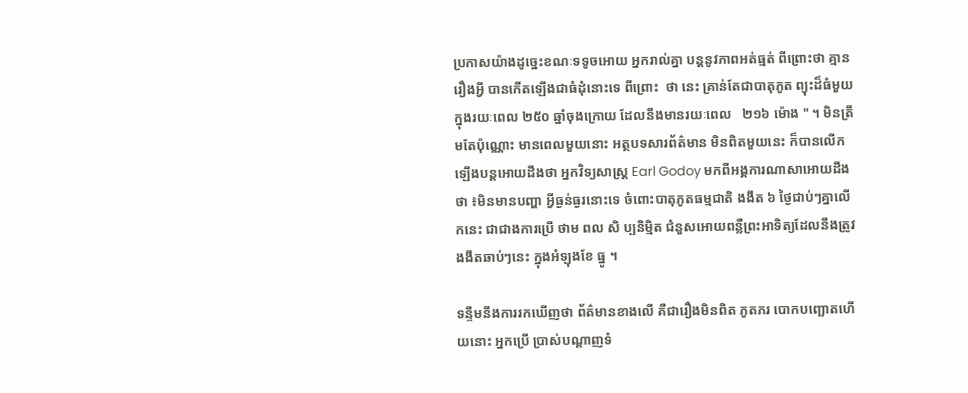ប្រកាសយ៉ាងដូច្នេះខណៈទទូចអោយ អ្នករាល់គ្នា បន្តនូវភាពអត់ធ្មត់ ពីព្រោះថា គ្មានរឿងអ្វី បានកើតឡើងជាធំដុំនោះទេ ពីព្រោះ  ថា នេះ គ្រាន់តែជាបាតុភូត ព្យុះដ៏ធំមួយ ក្នុងរយៈពេល ២៥០ ឆ្នាំចុងក្រោយ ដែលនឹងមានរយៈពេល   ២១៦ ម៉ោង " ។ មិនត្រឹមតែប៉ុណ្ណោះ មានពេលមួយនោះ អត្ថបទសារព័ត៌មាន មិនពិតមួយនេះ ក៏បានលើក ឡើងបន្តអោយដឹងថា អ្នកវិទ្យសាស្រ្ត Earl Godoy មកពីអង្គការណាសាអោយដឹងថា ៖មិនមានបញ្ហា អ្វីធ្ងន់ធ្ងរនោះទេ ចំពោះបាតុភូតធម្មជាតិ ងងឹត ៦ ថ្ងៃជាប់ៗគ្នាលើកនេះ ជាជាងការប្រើ ថាម ពល សិ ប្បនិម្មិត ជំនួសអោយពន្លឺព្រះអាទិត្យដែលនឹងត្រូវងងឹតឆាប់ៗនេះ ក្នុងអំឡុងខែ ធ្នូ ។

ទន្ទឹមនឹងការរកឃើញថា ព័ត៌មានខាងលើ គឺជារឿងមិនពិត ភូតភរ បោកបញ្ឆោតហើយនោះ អ្នកប្រើ ប្រាស់បណ្តាញទំ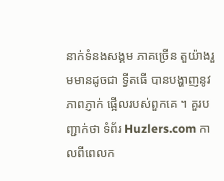នាក់ទំនងសង្គម ភាគច្រើន តួយ៉ាងរួមមានដូចជា ទ្វីតធើ បានបង្ហាញនូវ  ភាពភ្ញាក់ ផ្អើលរបស់ពួកគេ ។ គួរបញ្ជាក់ថា ទំព័រ Huzlers.com កាលពីពេលក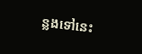ន្លងទៅនេះ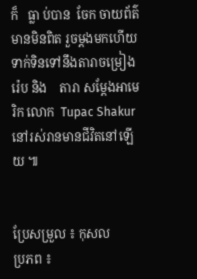ក៏   ធ្លា ប់បាន  ចែក ចាយព័ត៌មានមិនពិត រួចម្តងមកហើយ ទាក់ទិនទៅនឹងតារាចម្រៀង រ៉េប និង    តារា សម្តែងអាមេរិក លោក  Tupac Shakur នៅរស់រានមានជីវិតនៅឡើយ ៕


ប្រែសម្រួល ៖ កុសល
ប្រភព ៖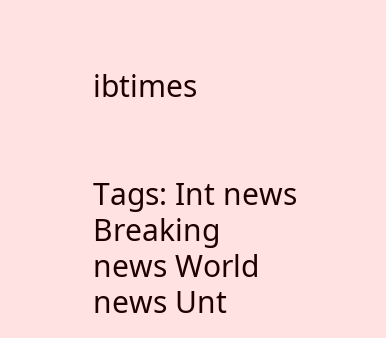ibtimes


Tags: Int news Breaking news World news Unt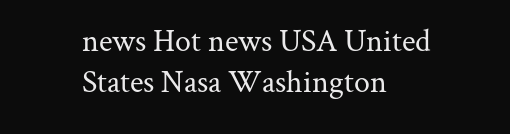news Hot news USA United States Nasa Washington